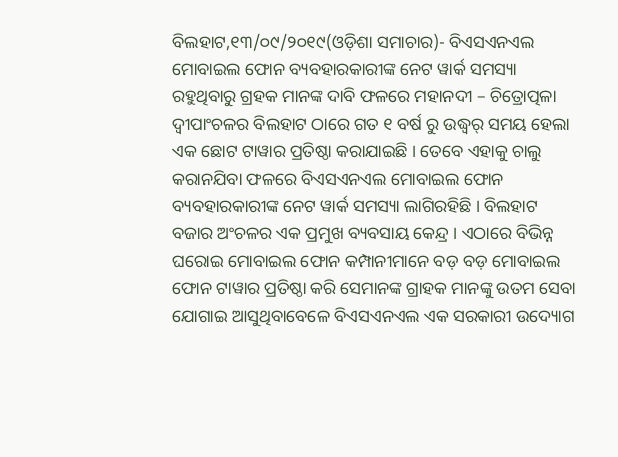ବିଲହାଟ,୧୩/୦୯/୨୦୧୯(ଓଡ଼ିଶା ସମାଚାର)- ବିଏସଏନଏଲ ମୋବାଇଲ ଫୋନ ବ୍ୟବହାରକାରୀଙ୍କ ନେଟ ୱାର୍କ ସମସ୍ୟା ରହୁଥିବାରୁ ଗ୍ରହକ ମାନଙ୍କ ଦାବି ଫଳରେ ମହାନଦୀ – ଚିତ୍ରୋତ୍ପଳା ଦ୍ୱୀପାଂଚଳର ବିଲହାଟ ଠାରେ ଗତ ୧ ବର୍ଷ ରୁ ଉଦ୍ଧ୍ୱର୍ ସମୟ ହେଲା ଏକ ଛୋଟ ଟାୱାର ପ୍ରତିଷ୍ଠା କରାଯାଇଛି । ତେବେ ଏହାକୁ ଚାଲୁ କରାନଯିବା ଫଳରେ ବିଏସଏନଏଲ ମୋବାଇଲ ଫୋନ ବ୍ୟବହାରକାରୀଙ୍କ ନେଟ ୱାର୍କ ସମସ୍ୟା ଲାଗିରହିଛି । ବିଲହାଟ ବଜାର ଅଂଚଳର ଏକ ପ୍ରମୁଖ ବ୍ୟବସାୟ କେନ୍ଦ୍ର । ଏଠାରେ ବିଭିନ୍ନ ଘରୋଇ ମୋବାଇଲ ଫୋନ କମ୍ପାନୀମାନେ ବଡ଼ ବଡ଼ ମୋବାଇଲ ଫୋନ ଟାୱାର ପ୍ରତିଷ୍ଠା କରି ସେମାନଙ୍କ ଗ୍ରାହକ ମାନଙ୍କୁ ଉତମ ସେବା ଯୋଗାଇ ଆସୁଥିବାବେଳେ ବିଏସଏନଏଲ ଏକ ସରକାରୀ ଉଦ୍ୟୋଗ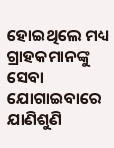ହୋଇଥିଲେ ମଧ୍ୟ ଗ୍ରାହକମାନଙ୍କୁ ସେବା ଯୋଗାଇବାରେ ଯାଣିଶୁଣି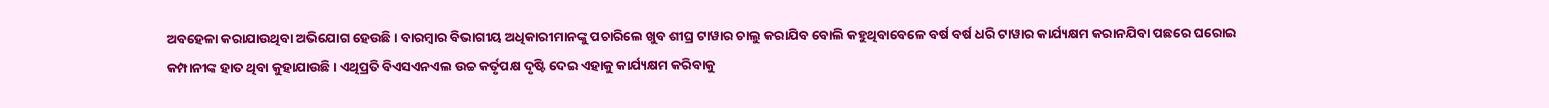ଅବହେଳା କରାଯାଉଥିବା ଅଭିଯୋଗ ହେଉଛି । ବାରମ୍ବାର ବିଭାଗୀୟ ଅଧିକାରୀମାନଙ୍କୁ ପଚାରିଲେ ଖୁବ ଶୀଘ୍ର ଟାୱାର ଚାଲୁ କରାଯିବ ବୋଲି କହୁଥିବାବେଳେ ବର୍ଷ ବର୍ଷ ଧରି ଟାୱାର କାର୍ଯ୍ୟକ୍ଷମ କରାନଯିବା ପଛରେ ଘରୋଇ କମ୍ପାନୀଙ୍କ ହାତ ଥିବା କୁହାଯାଉଛି । ଏଥିପ୍ରତି ବିଏସଏନଏଲ ଉଚ୍ଚ କର୍ତୃପକ୍ଷ ଦୃଷ୍ଟି ଦେଇ ଏହାକୁ କାର୍ଯ୍ୟକ୍ଷମ କରିବାକୁ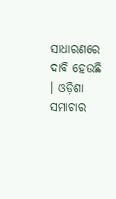ସାଧାରଣରେ ଦାବି ହେଉଛି । ଓଡ଼ିଶା ସମାଚାର